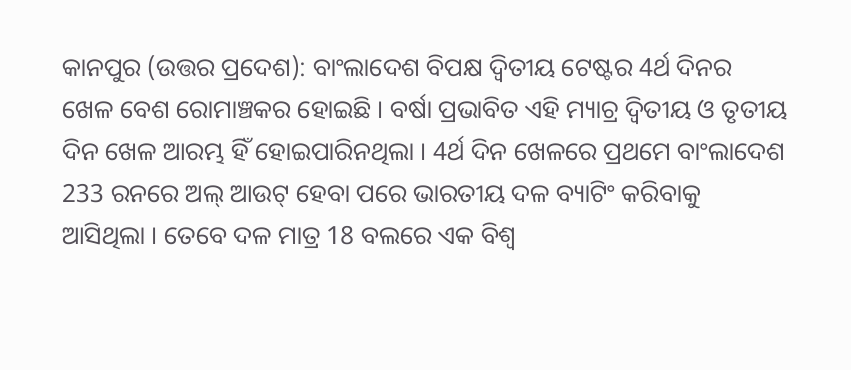କାନପୁର (ଉତ୍ତର ପ୍ରଦେଶ): ବାଂଲାଦେଶ ବିପକ୍ଷ ଦ୍ବିତୀୟ ଟେଷ୍ଟର 4ର୍ଥ ଦିନର ଖେଳ ବେଶ ରୋମାଞ୍ଚକର ହୋଇଛି । ବର୍ଷା ପ୍ରଭାବିତ ଏହି ମ୍ୟାଚ୍ର ଦ୍ବିତୀୟ ଓ ତୃତୀୟ ଦିନ ଖେଳ ଆରମ୍ଭ ହିଁ ହୋଇପାରିନଥିଲା । 4ର୍ଥ ଦିନ ଖେଳରେ ପ୍ରଥମେ ବାଂଲାଦେଶ 233 ରନରେ ଅଲ୍ ଆଉଟ୍ ହେବା ପରେ ଭାରତୀୟ ଦଳ ବ୍ୟାଟିଂ କରିବାକୁ ଆସିଥିଲା । ତେବେ ଦଳ ମାତ୍ର 18 ବଲରେ ଏକ ବିଶ୍ବ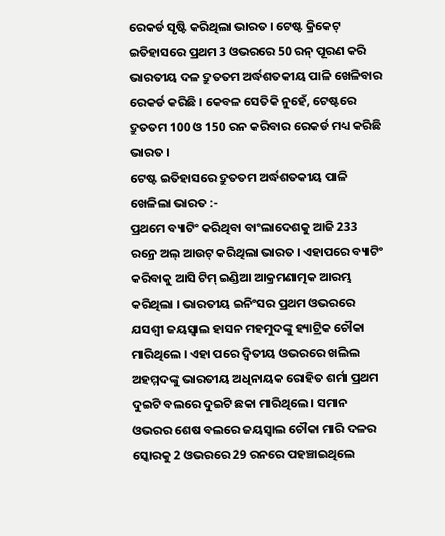ରେକର୍ଡ ସୃଷ୍ଟି କରିଥିଲା ଭାରତ । ଟେଷ୍ଟ କ୍ରିକେଟ୍ ଇତିହାସରେ ପ୍ରଥମ 3 ଓଭରରେ 50 ରନ୍ ପୂରଣ କରି ଭାରତୀୟ ଦଳ ଦ୍ରୁତତମ ଅର୍ଦ୍ଧଶତକୀୟ ପାଳି ଖେଳିବାର ରେକର୍ଡ କରିଛି । କେବଳ ସେତିକି ନୁହେଁ, ଟେଷ୍ଟରେ ଦ୍ରୁତତମ 100 ଓ 150 ରନ କରିବାର ରେକର୍ଡ ମଧ୍ୟ କରିଛି ଭାରତ ।
ଟେଷ୍ଟ ଇତିହାସରେ ଦ୍ରୁତତମ ଅର୍ଦ୍ଧଶତକୀୟ ପାଳି ଖେଳିଲା ଭାରତ :-
ପ୍ରଥମେ ବ୍ୟାଟିଂ କରିଥିବା ବାଂଲାଦେଶକୁ ଆଜି 233 ରନ୍ରେ ଅଲ୍ ଆଉଟ୍ କରିଥିଲା ଭାରତ । ଏହାପରେ ବ୍ୟାଟିଂ କରିବାକୁ ଆସି ଟିମ୍ ଇଣ୍ଡିଆ ଆକ୍ରମଣାତ୍ମକ ଆରମ୍ଭ କରିଥିଲା । ଭାରତୀୟ ଇନିଂସର ପ୍ରଥମ ଓଭରରେ ଯସଶ୍ବୀ ଜୟସ୍ବାଲ ହାସନ ମହମୁଦଙ୍କୁ ହ୍ୟାଟ୍ରିକ ଚୌକା ମାରିଥିଲେ । ଏହା ପରେ ଦ୍ବିତୀୟ ଓଭରରେ ଖଲିଲ ଅହମ୍ମଦଙ୍କୁ ଭାରତୀୟ ଅଧିନାୟକ ରୋହିତ ଶର୍ମା ପ୍ରଥମ ଦୁଇଟି ବଲରେ ଦୁଇଟି ଛକା ମାରିଥିଲେ । ସମାନ ଓଭରର ଶେଷ ବଲରେ ଜୟସ୍ବାଲ ଚୌକା ମାରି ଦଳର ସ୍କୋରକୁ 2 ଓଭରରେ 29 ରନରେ ପହଞ୍ଚାଇଥିଲେ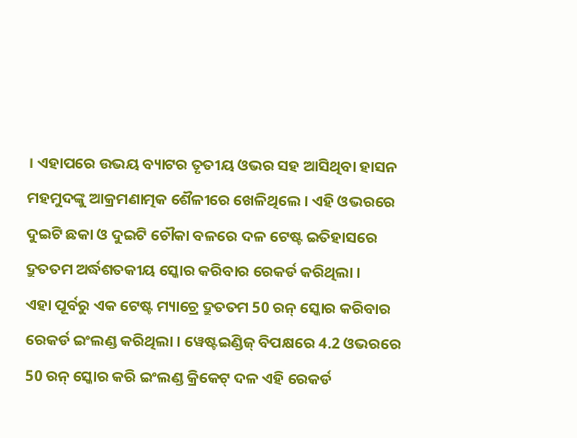। ଏହାପରେ ଉଭୟ ବ୍ୟାଟର ତୃତୀୟ ଓଭର ସହ ଆସିଥିବା ହାସନ ମହମୁଦଙ୍କୁ ଆକ୍ରମଣାତ୍ମକ ଶୈଳୀରେ ଖେଳିଥିଲେ । ଏହି ଓଭରରେ ଦୁଇଟି ଛକା ଓ ଦୁଇଟି ଚୌକା ବଳରେ ଦଳ ଟେଷ୍ଟ ଇତିହାସରେ ଦ୍ରୁତତମ ଅର୍ଦ୍ଧଶତକୀୟ ସ୍କୋର କରିବାର ରେକର୍ଡ କରିଥିଲା ।
ଏହା ପୂର୍ବରୁ ଏକ ଟେଷ୍ଟ ମ୍ୟାଚ୍ରେ ଦ୍ରୁତତମ 50 ରନ୍ ସ୍କୋର କରିବାର ରେକର୍ଡ ଇଂଲଣ୍ଡ କରିଥିଲା । ୱେଷ୍ଟଇଣ୍ଡିଜ୍ ବିପକ୍ଷରେ 4.2 ଓଭରରେ 50 ରନ୍ ସ୍କୋର କରି ଇଂଲଣ୍ଡ କ୍ରିକେଟ୍ ଦଳ ଏହି ରେକର୍ଡ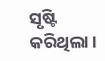ସୃଷ୍ଟି କରିଥିଲା ।